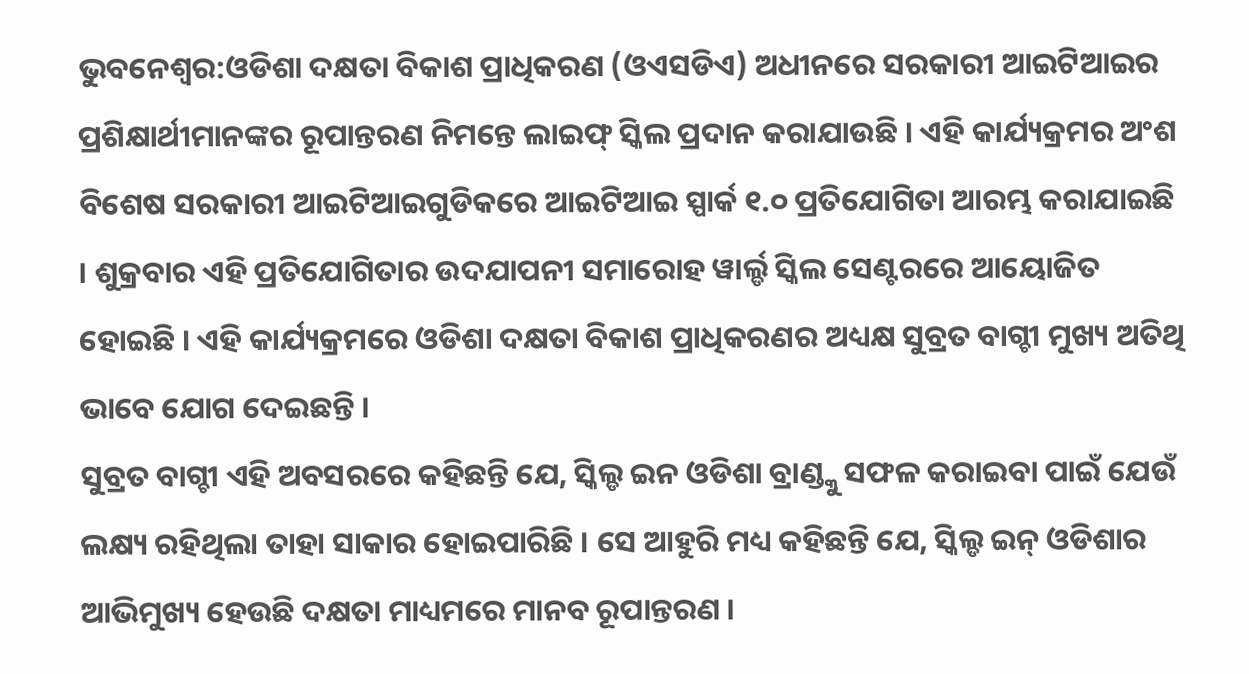ଭୁବନେଶ୍ବର:ଓଡିଶା ଦକ୍ଷତା ବିକାଶ ପ୍ରାଧିକରଣ (ଓଏସଡିଏ) ଅଧୀନରେ ସରକାରୀ ଆଇଟିଆଇର ପ୍ରଶିକ୍ଷାର୍ଥୀମାନଙ୍କର ରୂପାନ୍ତରଣ ନିମନ୍ତେ ଲାଇଫ୍ ସ୍କିଲ ପ୍ରଦାନ କରାଯାଉଛି । ଏହି କାର୍ଯ୍ୟକ୍ରମର ଅଂଶ ବିଶେଷ ସରକାରୀ ଆଇଟିଆଇଗୁଡିକରେ ଆଇଟିଆଇ ସ୍ପାର୍କ ୧.୦ ପ୍ରତିଯୋଗିତା ଆରମ୍ଭ କରାଯାଇଛି । ଶୁକ୍ରବାର ଏହି ପ୍ରତିଯୋଗିତାର ଉଦଯାପନୀ ସମାରୋହ ୱାର୍ଲ୍ଡ ସ୍କିଲ ସେଣ୍ଟରରେ ଆୟୋଜିତ ହୋଇଛି । ଏହି କାର୍ଯ୍ୟକ୍ରମରେ ଓଡିଶା ଦକ୍ଷତା ବିକାଶ ପ୍ରାଧିକରଣର ଅଧ୍ୟକ୍ଷ ସୁବ୍ରତ ବାଗ୍ଚୀ ମୁଖ୍ୟ ଅତିଥି ଭାବେ ଯୋଗ ଦେଇଛନ୍ତି ।
ସୁବ୍ରତ ବାଗ୍ଚୀ ଏହି ଅବସରରେ କହିଛନ୍ତି ଯେ, ସ୍କିଲ୍ଡ ଇନ ଓଡିଶା ବ୍ରାଣ୍ଡ୍କୁ ସଫଳ କରାଇବା ପାଇଁ ଯେଉଁ ଲକ୍ଷ୍ୟ ରହିଥିଲା ତାହା ସାକାର ହୋଇପାରିଛି । ସେ ଆହୁରି ମଧ୍ୟ କହିଛନ୍ତି ଯେ, ସ୍କିଲ୍ଡ ଇନ୍ ଓଡିଶାର ଆଭିମୁଖ୍ୟ ହେଉଛି ଦକ୍ଷତା ମାଧ୍ୟମରେ ମାନବ ରୂପାନ୍ତରଣ ।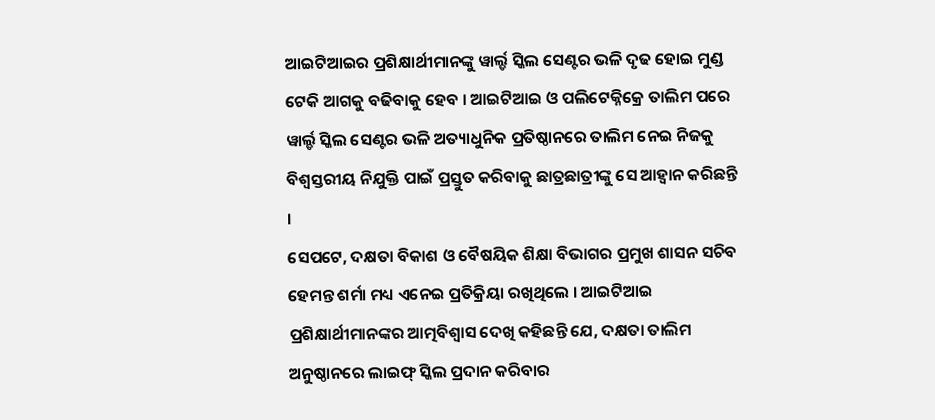ଆଇଟିଆଇର ପ୍ରଶିକ୍ଷାର୍ଥୀମାନଙ୍କୁ ୱାର୍ଲ୍ଡ ସ୍କିଲ ସେଣ୍ଟର ଭଳି ଦୃଢ ହୋଇ ମୁଣ୍ଡ ଟେକି ଆଗକୁ ବଢିବାକୁ ହେବ । ଆଇଟିଆଇ ଓ ପଲିଟେକ୍ନିକ୍ରେ ତାଲିମ ପରେ ୱାର୍ଲ୍ଡ ସ୍କିଲ ସେଣ୍ଟର ଭଳି ଅତ୍ୟାଧୁନିକ ପ୍ରତିଷ୍ଠାନରେ ତାଲିମ ନେଇ ନିଜକୁ ବିଶ୍ୱସ୍ତରୀୟ ନିଯୁକ୍ତି ପାଇଁ ପ୍ରସ୍ତୁତ କରିବାକୁ ଛାତ୍ରଛାତ୍ରୀଙ୍କୁ ସେ ଆହ୍ୱାନ କରିଛନ୍ତି ।
ସେପଟେ, ଦକ୍ଷତା ବିକାଶ ଓ ବୈଷୟିକ ଶିକ୍ଷା ବିଭାଗର ପ୍ରମୁଖ ଶାସନ ସଚିବ ହେମନ୍ତ ଶର୍ମା ମଧ୍ୟ ଏନେଇ ପ୍ରତିକ୍ରିୟା ରଖିଥିଲେ । ଆଇଟିଆଇ ପ୍ରଶିକ୍ଷାର୍ଥୀମାନଙ୍କର ଆତ୍ମବିଶ୍ୱାସ ଦେଖି କହିଛନ୍ତି ଯେ, ଦକ୍ଷତା ତାଲିମ ଅନୁଷ୍ଠାନରେ ଲାଇଫ୍ ସ୍କିଲ ପ୍ରଦାନ କରିବାର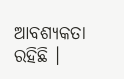ଆବଶ୍ୟକତା ରହିଛି ।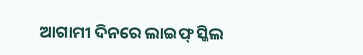ଆଗାମୀ ଦିନରେ ଲାଇଫ୍ ସ୍କିଲ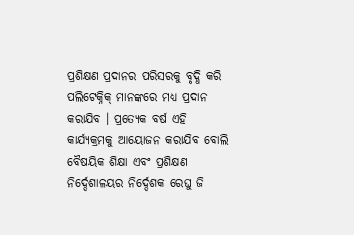ପ୍ରଶିକ୍ଷଣ ପ୍ରଦାନର ପରିସରକୁ ବୃଦ୍ଧି କରି ପଲିଟେକ୍ନିକ୍ ମାନଙ୍କରେ ମଧ୍ୟ ପ୍ରଦାନ କରାଯିବ । ପ୍ରତ୍ୟେକ ବର୍ଷ ଏହି କାର୍ଯ୍ୟକ୍ରମକୁ ଆୟୋଜନ କରାଯିବ ବୋଲି ବୈଷୟିକ ଶିକ୍ଷା ଏବଂ ପ୍ରଶିକ୍ଷଣ ନିର୍ଦ୍ଦେଶାଳୟର ନିର୍ଦ୍ଦେଶକ ରେଘୁ ଜି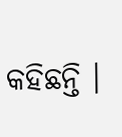କହିଛନ୍ତି ।